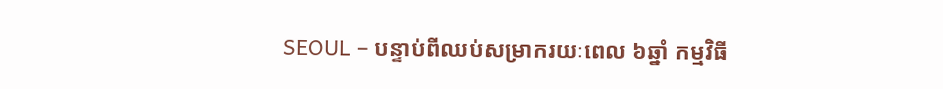SEOUL – បន្ទាប់ពីឈប់សម្រាករយៈពេល ៦ឆ្នាំ កម្មវិធី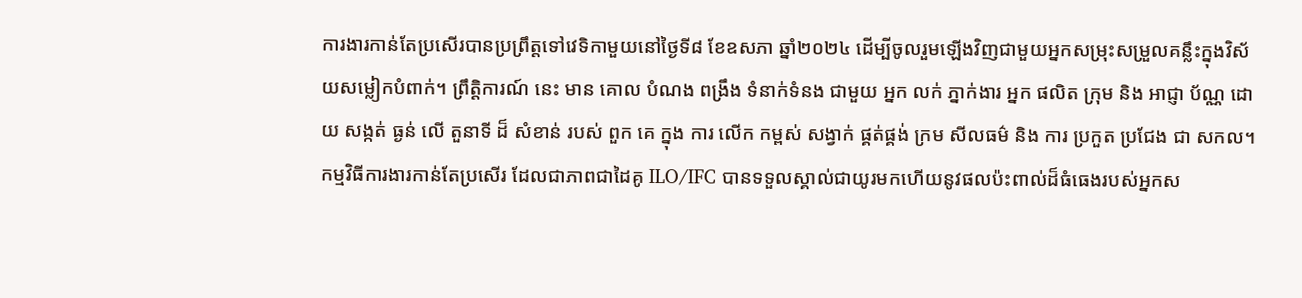ការងារកាន់តែប្រសើរបានប្រព្រឹត្តទៅវេទិកាមួយនៅថ្ងៃទី៨ ខែឧសភា ឆ្នាំ២០២៤ ដើម្បីចូលរួមឡើងវិញជាមួយអ្នកសម្រុះសម្រួលគន្លឹះក្នុងវិស័យសម្លៀកបំពាក់។ ព្រឹត្តិការណ៍ នេះ មាន គោល បំណង ពង្រឹង ទំនាក់ទំនង ជាមួយ អ្នក លក់ ភ្នាក់ងារ អ្នក ផលិត ក្រុម និង អាជ្ញា ប័ណ្ណ ដោយ សង្កត់ ធ្ងន់ លើ តួនាទី ដ៏ សំខាន់ របស់ ពួក គេ ក្នុង ការ លើក កម្ពស់ សង្វាក់ ផ្គត់ផ្គង់ ក្រម សីលធម៌ និង ការ ប្រកួត ប្រជែង ជា សកល។
កម្មវិធីការងារកាន់តែប្រសើរ ដែលជាភាពជាដៃគូ ILO/IFC បានទទួលស្គាល់ជាយូរមកហើយនូវផលប៉ះពាល់ដ៏ធំធេងរបស់អ្នកស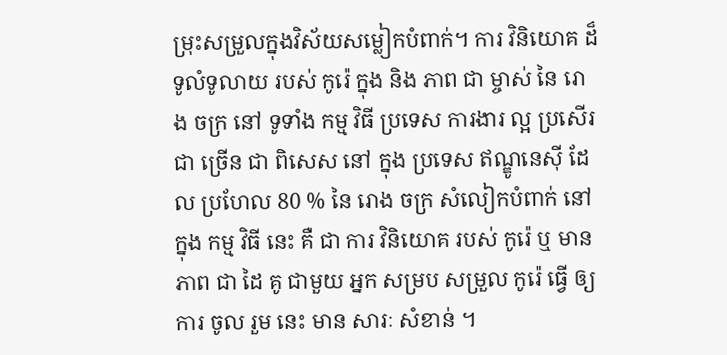ម្រុះសម្រួលក្នុងវិស័យសម្លៀកបំពាក់។ ការ វិនិយោគ ដ៏ ទូលំទូលាយ របស់ កូរ៉េ ក្នុង និង ភាព ជា ម្ចាស់ នៃ រោង ចក្រ នៅ ទូទាំង កម្ម វិធី ប្រទេស ការងារ ល្អ ប្រសើរ ជា ច្រើន ជា ពិសេស នៅ ក្នុង ប្រទេស ឥណ្ឌូនេស៊ី ដែល ប្រហែល 80 % នៃ រោង ចក្រ សំលៀកបំពាក់ នៅ ក្នុង កម្ម វិធី នេះ គឺ ជា ការ វិនិយោគ របស់ កូរ៉េ ឬ មាន ភាព ជា ដៃ គូ ជាមួយ អ្នក សម្រប សម្រួល កូរ៉េ ធ្វើ ឲ្យ ការ ចូល រួម នេះ មាន សារៈ សំខាន់ ។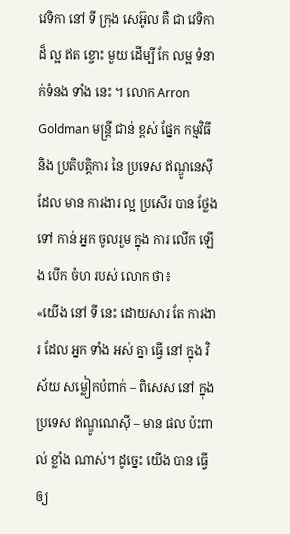វេទិកា នៅ ទី ក្រុង សេអ៊ូល គឺ ជា វេទិកា ដ៏ ល្អ ឥត ខ្ចោះ មួយ ដើម្បី កែ លម្អ ទំនាក់ទំនង ទាំង នេះ ។ លោក Arron Goldman មន្ត្រី ជាន់ ខ្ពស់ ផ្នែក កម្មវិធី និង ប្រតិបត្តិការ នៃ ប្រទេស ឥណ្ឌូនេស៊ី ដែល មាន ការងារ ល្អ ប្រសើរ បាន ថ្លែង ទៅ កាន់ អ្នក ចូលរួម ក្នុង ការ លើក ឡើង បើក ចំហ របស់ លោក ថា៖
«យើង នៅ ទី នេះ ដោយសារ តែ ការងារ ដែល អ្នក ទាំង អស់ គ្នា ធ្វើ នៅ ក្នុង វិស័យ សម្លៀកបំពាក់ – ពិសេស នៅ ក្នុង ប្រទេស ឥណ្ឌូណេស៊ី – មាន ផល ប៉ះពាល់ ខ្លាំង ណាស់។ ដូច្នេះ យើង បាន ធ្វើ ឲ្យ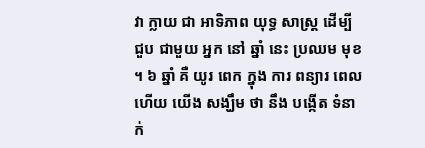វា ក្លាយ ជា អាទិភាព យុទ្ធ សាស្ត្រ ដើម្បី ជួប ជាមួយ អ្នក នៅ ឆ្នាំ នេះ ប្រឈម មុខ ។ ៦ ឆ្នាំ គឺ យូរ ពេក ក្នុង ការ ពន្យារ ពេល ហើយ យើង សង្ឃឹម ថា នឹង បង្កើត ទំនាក់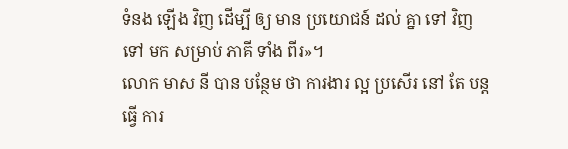ទំនង ឡើង វិញ ដើម្បី ឲ្យ មាន ប្រយោជន៍ ដល់ គ្នា ទៅ វិញ ទៅ មក សម្រាប់ ភាគី ទាំង ពីរ»។
លោក មាស នី បាន បន្ថែម ថា ការងារ ល្អ ប្រសើរ នៅ តែ បន្ត ធ្វើ ការ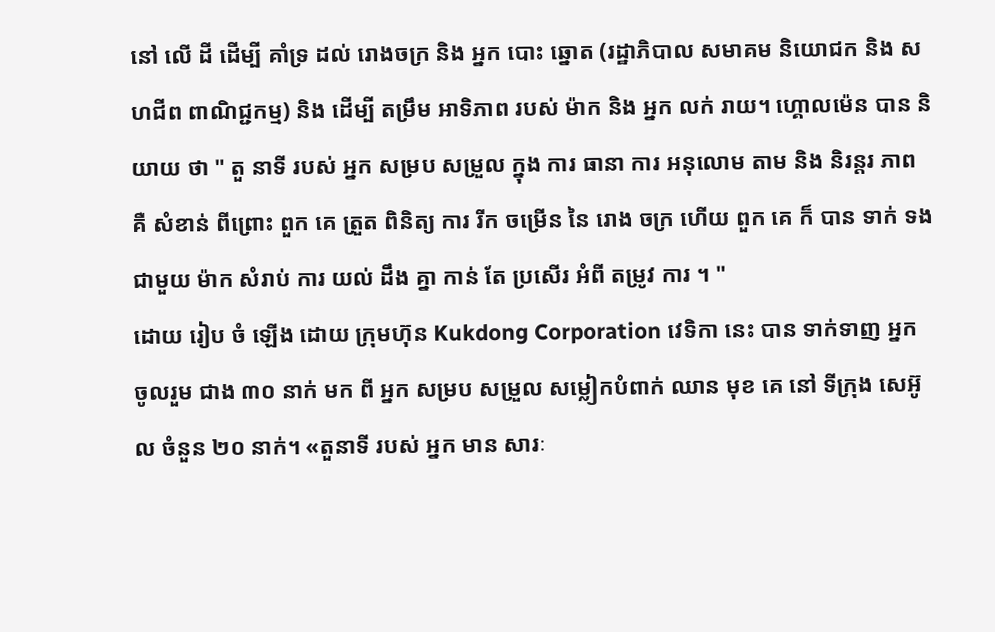នៅ លើ ដី ដើម្បី គាំទ្រ ដល់ រោងចក្រ និង អ្នក បោះ ឆ្នោត (រដ្ឋាភិបាល សមាគម និយោជក និង សហជីព ពាណិជ្ជកម្ម) និង ដើម្បី តម្រឹម អាទិភាព របស់ ម៉ាក និង អ្នក លក់ រាយ។ ហ្គោលម៉េន បាន និយាយ ថា " តួ នាទី របស់ អ្នក សម្រប សម្រួល ក្នុង ការ ធានា ការ អនុលោម តាម និង និរន្តរ ភាព គឺ សំខាន់ ពីព្រោះ ពួក គេ ត្រួត ពិនិត្យ ការ រីក ចម្រើន នៃ រោង ចក្រ ហើយ ពួក គេ ក៏ បាន ទាក់ ទង ជាមួយ ម៉ាក សំរាប់ ការ យល់ ដឹង គ្នា កាន់ តែ ប្រសើរ អំពី តម្រូវ ការ ។ "
ដោយ រៀប ចំ ឡើង ដោយ ក្រុមហ៊ុន Kukdong Corporation វេទិកា នេះ បាន ទាក់ទាញ អ្នក ចូលរួម ជាង ៣០ នាក់ មក ពី អ្នក សម្រប សម្រួល សម្លៀកបំពាក់ ឈាន មុខ គេ នៅ ទីក្រុង សេអ៊ូល ចំនួន ២០ នាក់។ «តួនាទី របស់ អ្នក មាន សារៈ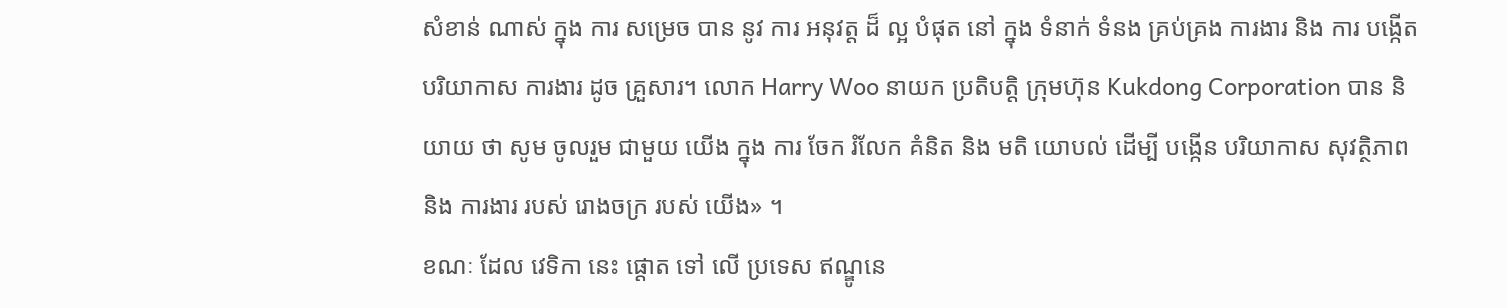សំខាន់ ណាស់ ក្នុង ការ សម្រេច បាន នូវ ការ អនុវត្ត ដ៏ ល្អ បំផុត នៅ ក្នុង ទំនាក់ ទំនង គ្រប់គ្រង ការងារ និង ការ បង្កើត បរិយាកាស ការងារ ដូច គ្រួសារ។ លោក Harry Woo នាយក ប្រតិបត្តិ ក្រុមហ៊ុន Kukdong Corporation បាន និយាយ ថា សូម ចូលរួម ជាមួយ យើង ក្នុង ការ ចែក រំលែក គំនិត និង មតិ យោបល់ ដើម្បី បង្កើន បរិយាកាស សុវត្ថិភាព និង ការងារ របស់ រោងចក្រ របស់ យើង» ។
ខណៈ ដែល វេទិកា នេះ ផ្តោត ទៅ លើ ប្រទេស ឥណ្ឌូនេ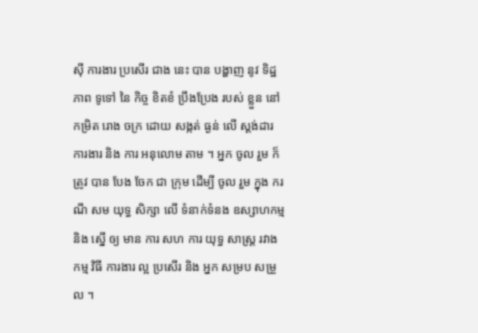ស៊ី ការងារ ប្រសើរ ជាង នេះ បាន បង្ហាញ នូវ ទិដ្ឋភាព ទូទៅ នៃ កិច្ច ខិតខំ ប្រឹងប្រែង របស់ ខ្លួន នៅ កម្រិត រោង ចក្រ ដោយ សង្កត់ ធ្ងន់ លើ ស្តង់ដារ ការងារ និង ការ អនុលោម តាម ។ អ្នក ចូល រួម ក៏ ត្រូវ បាន បែង ចែក ជា ក្រុម ដើម្បី ចូល រួម ក្នុង ករណី សម យុទ្ធ សិក្សា លើ ទំនាក់ទំនង ឧស្សាហកម្ម និង ស្នើ ឲ្យ មាន ការ សហ ការ យុទ្ធ សាស្ត្រ រវាង កម្ម វិធី ការងារ ល្អ ប្រសើរ និង អ្នក សម្រប សម្រួល ។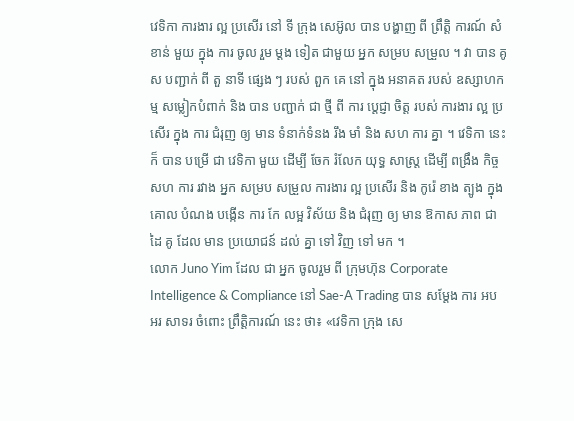វេទិកា ការងារ ល្អ ប្រសើរ នៅ ទី ក្រុង សេអ៊ូល បាន បង្ហាញ ពី ព្រឹត្តិ ការណ៍ សំខាន់ មួយ ក្នុង ការ ចូល រួម ម្តង ទៀត ជាមួយ អ្នក សម្រប សម្រួល ។ វា បាន គូស បញ្ជាក់ ពី តួ នាទី ផ្សេង ៗ របស់ ពួក គេ នៅ ក្នុង អនាគត របស់ ឧស្សាហកម្ម សម្លៀកបំពាក់ និង បាន បញ្ជាក់ ជា ថ្មី ពី ការ ប្តេជ្ញា ចិត្ត របស់ ការងារ ល្អ ប្រសើរ ក្នុង ការ ជំរុញ ឲ្យ មាន ទំនាក់ទំនង រឹង មាំ និង សហ ការ គ្នា ។ វេទិកា នេះ ក៏ បាន បម្រើ ជា វេទិកា មួយ ដើម្បី ចែក រំលែក យុទ្ធ សាស្ត្រ ដើម្បី ពង្រឹង កិច្ច សហ ការ រវាង អ្នក សម្រប សម្រួល ការងារ ល្អ ប្រសើរ និង កូរ៉េ ខាង ត្បូង ក្នុង គោល បំណង បង្កើន ការ កែ លម្អ វិស័យ និង ជំរុញ ឲ្យ មាន ឱកាស ភាព ជា ដៃ គូ ដែល មាន ប្រយោជន៍ ដល់ គ្នា ទៅ វិញ ទៅ មក ។
លោក Juno Yim ដែល ជា អ្នក ចូលរួម ពី ក្រុមហ៊ុន Corporate Intelligence & Compliance នៅ Sae-A Trading បាន សម្តែង ការ អបអរ សាទរ ចំពោះ ព្រឹត្តិការណ៍ នេះ ថា៖ «វេទិកា ក្រុង សេ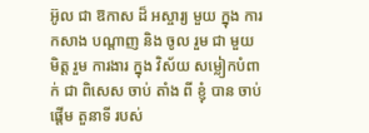អ៊ូល ជា ឱកាស ដ៏ អស្ចារ្យ មួយ ក្នុង ការ កសាង បណ្តាញ និង ចូល រួម ជា មួយ មិត្ត រួម ការងារ ក្នុង វិស័យ សម្លៀកបំពាក់ ជា ពិសេស ចាប់ តាំង ពី ខ្ញុំ បាន ចាប់ ផ្តើម តួនាទី របស់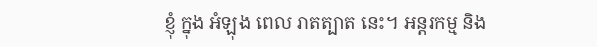ខ្ញុំ ក្នុង អំឡុង ពេល រាតត្បាត នេះ។ អន្តរកម្ម និង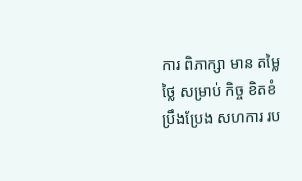ការ ពិភាក្សា មាន តម្លៃ ថ្លៃ សម្រាប់ កិច្ច ខិតខំ ប្រឹងប្រែង សហការ រប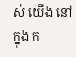ស់ យើង នៅ ក្នុង ក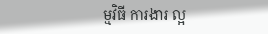ម្មវិធី ការងារ ល្អ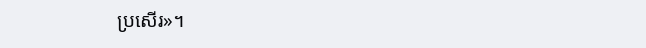ប្រសើរ»។